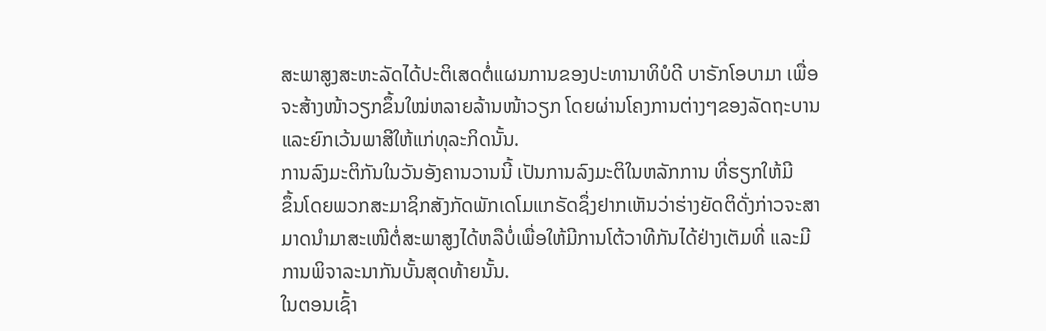ສະພາສູງສະຫະລັດໄດ້ປະຕິເສດຕໍ່ແຜນການຂອງປະທານາທິບໍດີ ບາຣັກໂອບາມາ ເພື່ອ
ຈະສ້າງໜ້າວຽກຂຶ້ນໃໝ່ຫລາຍລ້ານໜ້າວຽກ ໂດຍຜ່ານໂຄງການຕ່າງໆຂອງລັດຖະບານ
ແລະຍົກເວ້ນພາສີໃຫ້ແກ່ທຸລະກິດນັ້ນ.
ການລົງມະຕິກັນໃນວັນອັງຄານວານນີ້ ເປັນການລົງມະຕິໃນຫລັກການ ທີ່ຮຽກໃຫ້ມີ
ຂຶ້ນໂດຍພວກສະມາຊິກສັງກັດພັກເດໂມແກຣັດຊຶ່ງຢາກເຫັນວ່າຮ່າງຍັດຕິດັ່ງກ່າວຈະສາ
ມາດນໍາມາສະເໜີຕໍ່ສະພາສູງໄດ້ຫລືບໍ່ເພື່ອໃຫ້ມີການໂຕ້ວາທີກັນໄດ້ຢ່າງເຕັມທີ່ ແລະມີ
ການພິຈາລະນາກັນບັ້ນສຸດທ້າຍນັ້ນ.
ໃນຕອນເຊົ້າ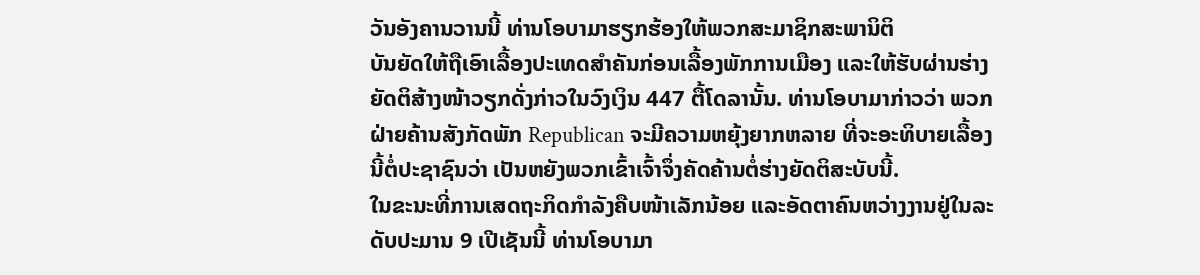ວັນອັງຄານວານນີ້ ທ່ານໂອບາມາຮຽກຮ້ອງໃຫ້ພວກສະມາຊິກສະພານິຕິ
ບັນຍັດໃຫ້ຖືເອົາເລື້ອງປະເທດສຳຄັນກ່ອນເລື້ອງພັກການເມືອງ ແລະໃຫ້ຮັບຜ່ານຮ່າງ
ຍັດຕິສ້າງໜ້າວຽກດັ່ງກ່າວໃນວົງເງິນ 447 ຕື້ໂດລານັ້ນ. ທ່ານໂອບາມາກ່າວວ່າ ພວກ
ຝ່າຍຄ້ານສັງກັດພັກ Republican ຈະມີຄວາມຫຍຸ້ງຍາກຫລາຍ ທີ່ຈະອະທິບາຍເລື້ອງ
ນີ້ຕໍ່ປະຊາຊົນວ່າ ເປັນຫຍັງພວກເຂົ້າເຈົ້າຈຶ່ງຄັດຄ້ານຕໍ່ຮ່າງຍັດຕິສະບັບນີ້.
ໃນຂະນະທີ່ການເສດຖະກິດກໍາລັງຄືບໜ້າເລັກນ້ອຍ ແລະອັດຕາຄົນຫວ່າງງານຢູ່ໃນລະ
ດັບປະມານ 9 ເປີເຊັນນີ້ ທ່ານໂອບາມາ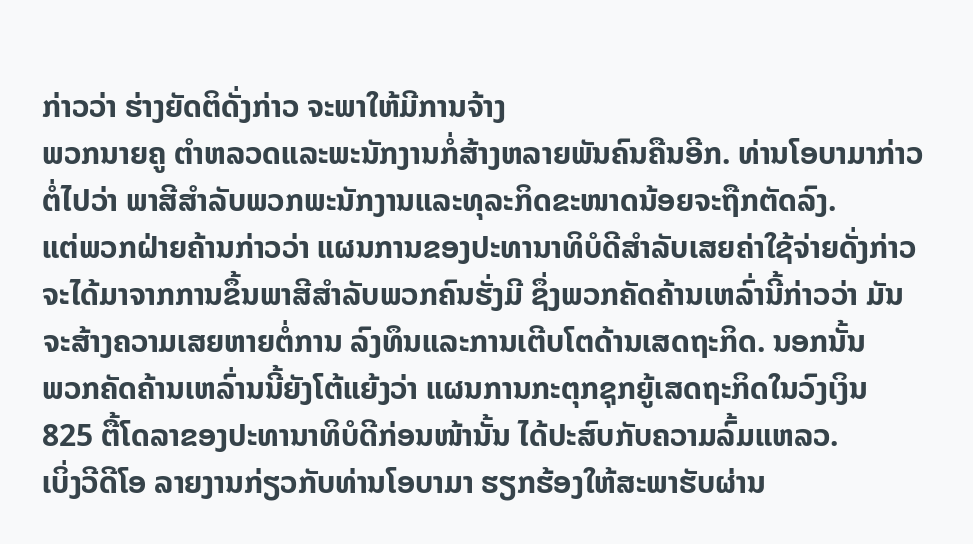ກ່າວວ່າ ຮ່າງຍັດຕິດັ່ງກ່າວ ຈະພາໃຫ້ມີການຈ້າງ
ພວກນາຍຄູ ຕໍາຫລວດແລະພະນັກງານກໍ່ສ້າງຫລາຍພັນຄົນຄືນອີກ. ທ່ານໂອບາມາກ່າວ
ຕໍ່ໄປວ່າ ພາສີສໍາລັບພວກພະນັກງານແລະທຸລະກິດຂະໜາດນ້ອຍຈະຖືກຕັດລົງ.
ແຕ່ພວກຝ່າຍຄ້ານກ່າວວ່າ ແຜນການຂອງປະທານາທິບໍດີສໍາລັບເສຍຄ່າໃຊ້ຈ່າຍດັ່ງກ່າວ
ຈະໄດ້ມາຈາກການຂຶ້ນພາສີສໍາລັບພວກຄົນຮັ່ງມີ ຊຶ່ງພວກຄັດຄ້ານເຫລົ່ານີ້ກ່າວວ່າ ມັນ
ຈະສ້າງຄວາມເສຍຫາຍຕໍ່ການ ລົງທຶນແລະການເຕີບໂຕດ້ານເສດຖະກິດ. ນອກນັ້ນ
ພວກຄັດຄ້ານເຫລົ່ານນີ້ຍັງໂຕ້ແຍ້ງວ່າ ແຜນການກະຕຸກຊຸກຍູ້ເສດຖະກິດໃນວົງເງິນ
825 ຕື້ໂດລາຂອງປະທານາທິບໍດີກ່ອນໜ້ານັ້ນ ໄດ້ປະສົບກັບຄວາມລົ້ມແຫລວ.
ເບິ່ງວີດີໂອ ລາຍງານກ່ຽວກັບທ່ານໂອບາມາ ຮຽກຮ້ອງໃຫ້ສະພາຮັບຜ່ານ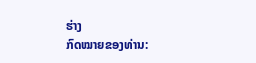ຮ່າງ
ກົດໝາຍຂອງທ່ານ: